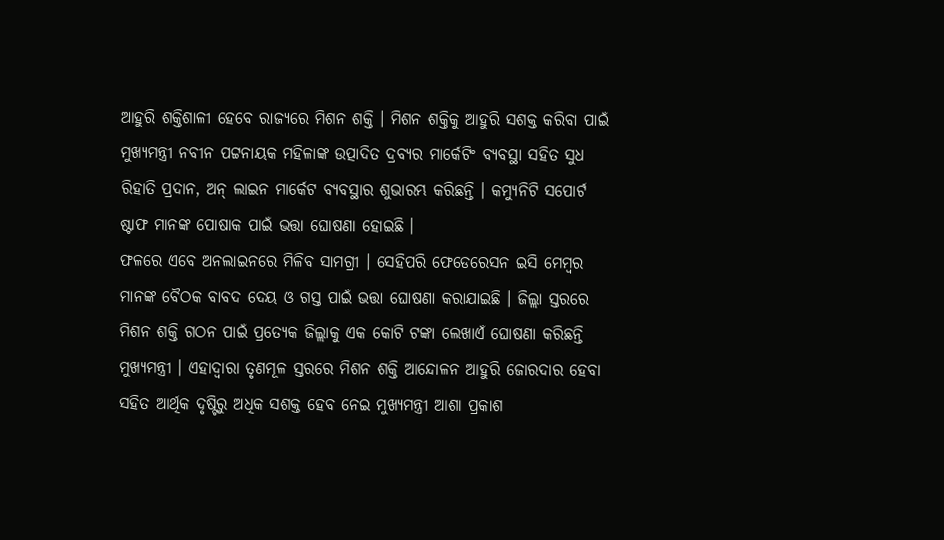ଆହୁରି ଶକ୍ତିଶାଳୀ ହେବେ ରାଜ୍ୟରେ ମିଶନ ଶକ୍ତି । ମିଶନ ଶକ୍ତିକୁ ଆହୁରି ସଶକ୍ତ କରିବା ପାଇଁ ମୁଖ୍ୟମନ୍ତ୍ରୀ ନବୀନ ପଟ୍ଟନାୟକ ମହିଳାଙ୍କ ଉତ୍ପାଦିତ ଦ୍ରବ୍ୟର ମାର୍କେଟିଂ ବ୍ୟବସ୍ଥା ସହିତ ସୁଧ ରିହାତି ପ୍ରଦାନ, ଅନ୍ ଲାଇନ ମାର୍କେଟ ବ୍ୟବସ୍ଥାର ଶୁଭାରମ୍ଭ କରିଛନ୍ତି । କମ୍ୟୁନିଟି ସପୋର୍ଟ ଷ୍ଟାଫ ମାନଙ୍କ ପୋଷାକ ପାଇଁ ଭତ୍ତା ଘୋଷଣା ହୋଇଛି ।
ଫଳରେ ଏବେ ଅନଲାଇନରେ ମିଳିବ ସାମଗ୍ରୀ । ସେହିପରି ଫେଡେରେସନ ଇସି ମେମ୍ବର ମାନଙ୍କ ବୈଠକ ବାବଦ ଦେୟ ଓ ଗସ୍ତ ପାଇଁ ଭତ୍ତା ଘୋଷଣା କରାଯାଇଛି । ଜିଲ୍ଲା ସ୍ତରରେ ମିଶନ ଶକ୍ତି ଗଠନ ପାଇଁ ପ୍ରତ୍ୟେକ ଜିଲ୍ଲାକୁ ଏକ କୋଟି ଟଙ୍କା ଲେଖାଏଁ ଘୋଷଣା କରିଛନ୍ତି ମୁଖ୍ୟମନ୍ତ୍ରୀ । ଏହାଦ୍ବାରା ତୃଣମୂଳ ସ୍ତରରେ ମିଶନ ଶକ୍ତି ଆନ୍ଦୋଳନ ଆହୁରି ଜୋରଦାର ହେବା ସହିତ ଆର୍ଥିକ ଦୃଷ୍ଟିରୁ ଅଧିକ ସଶକ୍ତ ହେବ ନେଇ ମୁଖ୍ୟମନ୍ତ୍ରୀ ଆଶା ପ୍ରକାଶ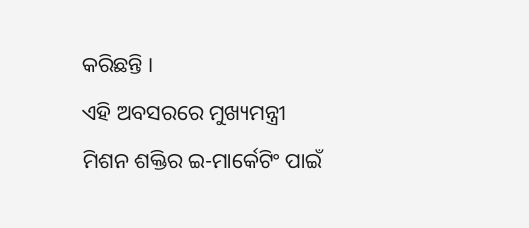କରିଛନ୍ତି ।
ଏହି ଅବସରରେ ମୁଖ୍ୟମନ୍ତ୍ରୀ ମିଶନ ଶକ୍ତିର ଇ-ମାର୍କେଟିଂ ପାଇଁ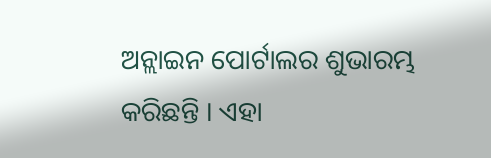ଅନ୍ଲାଇନ ପୋର୍ଟାଲର ଶୁଭାରମ୍ଭ କରିଛନ୍ତି । ଏହା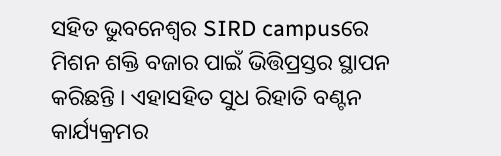ସହିତ ଭୁବନେଶ୍ବର SIRD campusରେ ମିଶନ ଶକ୍ତି ବଜାର ପାଇଁ ଭିତ୍ତିପ୍ରସ୍ତର ସ୍ଥାପନ କରିଛନ୍ତି । ଏହାସହିତ ସୁଧ ରିହାତି ବଣ୍ଟନ କାର୍ଯ୍ୟକ୍ରମର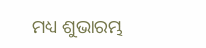ମଧ୍ୟ ଶୁଭାରମ୍ଭ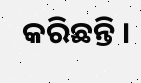କରିଛନ୍ତି ।